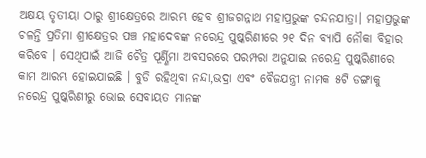ଅକ୍ଷୟ ତୃତୀୟା ଠାରୁ ଶ୍ରୀକ୍ଷେତ୍ରରେ ଆରମ୍ଭ ହେବ ଶ୍ରୀଜଗନ୍ନାଥ ମହାପ୍ରଭୁଙ୍କ ଚନ୍ଦନଯାତ୍ରା। ମହାପ୍ରଭୁଙ୍କ ଚଳନ୍ତି ପ୍ରତିମା ଶ୍ରୀକ୍ଷେତ୍ରର ପଞ୍ଚ ମହାଦେବଙ୍କ ନରେନ୍ଦ୍ର ପୁଷ୍କରିଣୀରେ ୨୧ ଦିନ ବ୍ୟାପି ନୌକା ବିହାର କରିବେ । ସେଥିପାଇଁ ଆଜି ଚୈତ୍ର ପୂର୍ଣ୍ଣିମା ଅବସରରେ ପରମ୍ପରା ଅନୁଯାଇ ନରେନ୍ଦ୍ର ପୁଷ୍କରିଣୀରେ କାମ ଆରମ୍ଭ ହୋଇଯାଇଛି । ବୁଡି ରହିଥିବା ନନ୍ଦା,ଭଦ୍ରା ଏବଂ ବୈଜଯନ୍ତ୍ରୀ ନାମକ ୫ଟି ଡଙ୍ଗାକୁ ନରେନ୍ଦ୍ର ପୁଷ୍କରିଣୀରୁ ଭୋଇ ସେବାୟତ ମାନଙ୍କ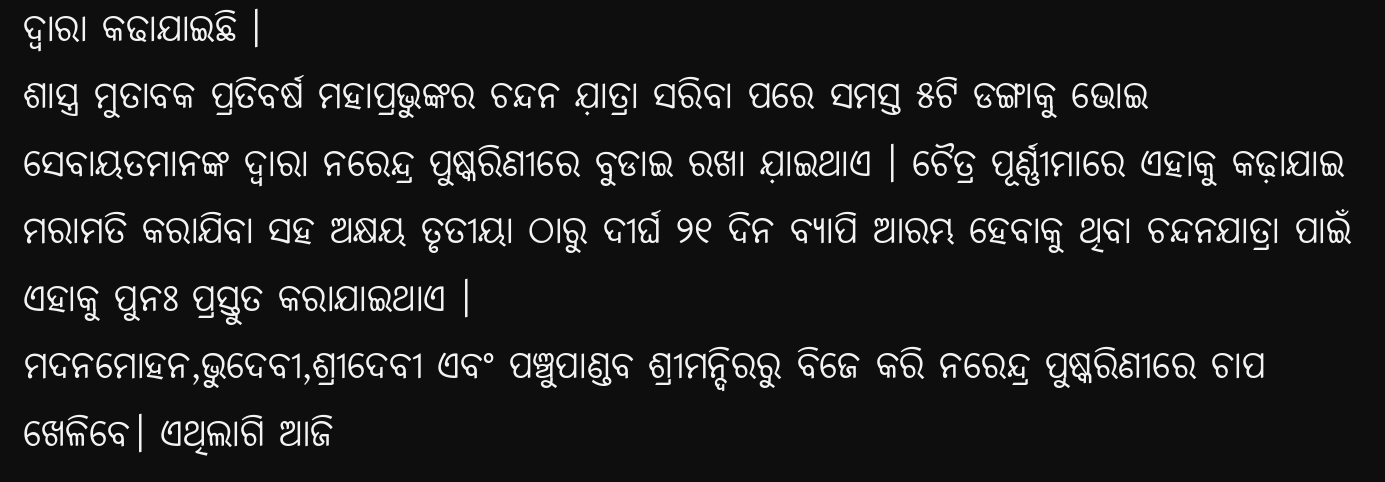ଦ୍ୱାରା କଢାଯାଇଛି ।
ଶାସ୍ତ୍ର ମୁତାବକ ପ୍ରତିବର୍ଷ ମହାପ୍ରଭୁଙ୍କର ଚନ୍ଦନ ଯ଼ାତ୍ରା ସରିବା ପରେ ସମସ୍ତ ୫ଟି ଡଙ୍ଗାକୁ ଭୋଇ ସେବାୟତମାନଙ୍କ ଦ୍ୱାରା ନରେନ୍ଦ୍ର ପୁଷ୍କରିଣୀରେ ବୁଡାଇ ରଖା ଯ଼ାଇଥାଏ । ଚୈତ୍ର ପୂର୍ଣ୍ଣୀମାରେ ଏହାକୁ କଢ଼ାଯାଇ ମରାମତି କରାଯିବା ସହ ଅକ୍ଷୟ ତୃତୀୟା ଠାରୁ ଦୀର୍ଘ ୨୧ ଦିନ ବ୍ୟାପି ଆରମ୍ଭ ହେବାକୁ ଥିବା ଚନ୍ଦନଯାତ୍ରା ପାଇଁ ଏହାକୁ ପୁନଃ ପ୍ରସ୍ତୁତ କରାଯାଇଥାଏ ।
ମଦନମୋହନ,ଭୁଦେବୀ,ଶ୍ରୀଦେବୀ ଏବଂ ପଞ୍ଚୁପାଣ୍ଡବ ଶ୍ରୀମନ୍ଦିରରୁ ବିଜେ କରି ନରେନ୍ଦ୍ର ପୁଷ୍କରିଣୀରେ ଚାପ ଖେଳିବେ। ଏଥିଲାଗି ଆଜି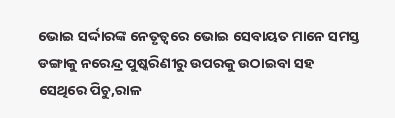ଭୋଇ ସର୍ଦ୍ଦାରଙ୍କ ନେତୃତ୍ୱରେ ଭୋଇ ସେବାୟତ ମାନେ ସମସ୍ତ ଡଙ୍ଗାକୁ ନରେନ୍ଦ୍ର ପୁଷ୍କରିଣୀରୁ ଉପରକୁ ଉଠାଇବା ସହ ସେଥିରେ ପିଚୁ,ରାଳ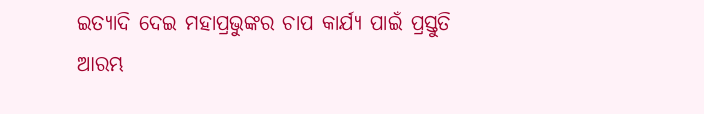ଇତ୍ୟାଦି ଦେଇ ମହାପ୍ରଭୁଙ୍କର ଚାପ କାର୍ଯ୍ୟ ପାଇଁ ପ୍ରସ୍ତୁତି ଆରମ୍ଭ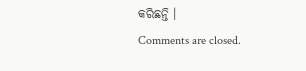କରିଛନ୍ତି ।
Comments are closed.